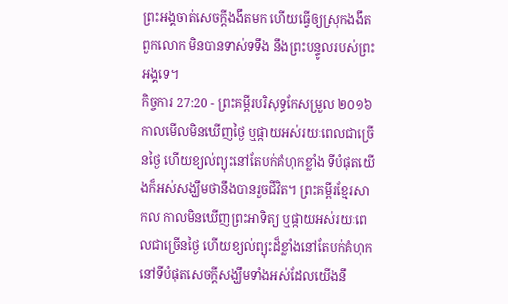ព្រះអង្គចាត់សេចក្ដីងងឹតមក ហើយធ្វើឲ្យស្រុកងងឹត ពួកលោក មិនបានទាស់ទទឹង នឹងព្រះបន្ទូលរបស់ព្រះអង្គទេ។
កិច្ចការ 27:20 - ព្រះគម្ពីរបរិសុទ្ធកែសម្រួល ២០១៦ កាលមើលមិនឃើញថ្ងៃ ឬផ្កាយអស់រយៈពេលជាច្រើនថ្ងៃ ហើយខ្យល់ព្យុះនៅតែបក់គំហុកខ្លាំង ទីបំផុតយើងក៏អស់សង្ឃឹមថានឹងបានរួចជីវិត។ ព្រះគម្ពីរខ្មែរសាកល កាលមិនឃើញព្រះអាទិត្យ ឬផ្កាយអស់រយៈពេលជាច្រើនថ្ងៃ ហើយខ្យល់ព្យុះដ៏ខ្លាំងនៅតែបក់គំហុក នៅទីបំផុតសេចក្ដីសង្ឃឹមទាំងអស់ដែលយើងនឹ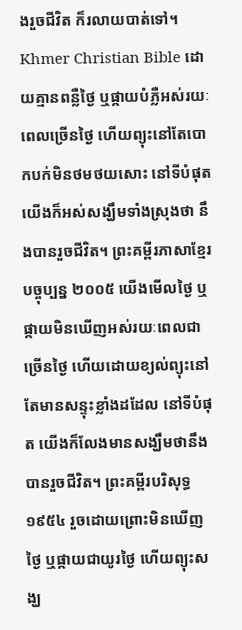ងរួចជីវិត ក៏រលាយបាត់ទៅ។ Khmer Christian Bible ដោយគ្មានពន្លឺថ្ងៃ ឬផ្កាយបំភ្លឺអស់រយៈពេលច្រើនថ្ងៃ ហើយព្យុះនៅតែបោកបក់មិនថមថយសោះ នៅទីបំផុតយើងក៏អស់សង្ឃឹមទាំងស្រុងថា នឹងបានរួចជីវិត។ ព្រះគម្ពីរភាសាខ្មែរបច្ចុប្បន្ន ២០០៥ យើងមើលថ្ងៃ ឬផ្កាយមិនឃើញអស់រយៈពេលជាច្រើនថ្ងៃ ហើយដោយខ្យល់ព្យុះនៅតែមានសន្ទុះខ្លាំងដដែល នៅទីបំផុត យើងក៏លែងមានសង្ឃឹមថានឹងបានរួចជីវិត។ ព្រះគម្ពីរបរិសុទ្ធ ១៩៥៤ រួចដោយព្រោះមិនឃើញថ្ងៃ ឬផ្កាយជាយូរថ្ងៃ ហើយព្យុះសង្ឃ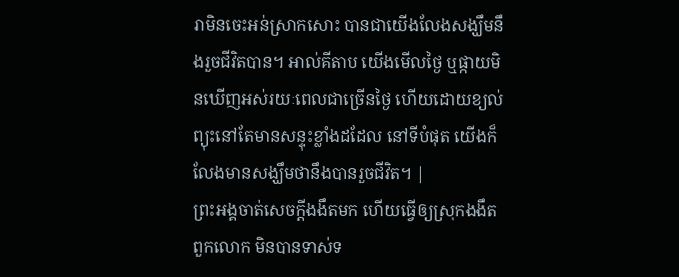រាមិនចេះអន់ស្រាកសោះ បានជាយើងលែងសង្ឃឹមនឹងរួចជីវិតបាន។ អាល់គីតាប យើងមើលថ្ងៃ ឬផ្កាយមិនឃើញអស់រយៈពេលជាច្រើនថ្ងៃ ហើយដោយខ្យល់ព្យុះនៅតែមានសន្ទុះខ្លាំងដដែល នៅទីបំផុត យើងក៏លែងមានសង្ឃឹមថានឹងបានរួចជីវិត។ |
ព្រះអង្គចាត់សេចក្ដីងងឹតមក ហើយធ្វើឲ្យស្រុកងងឹត ពួកលោក មិនបានទាស់ទ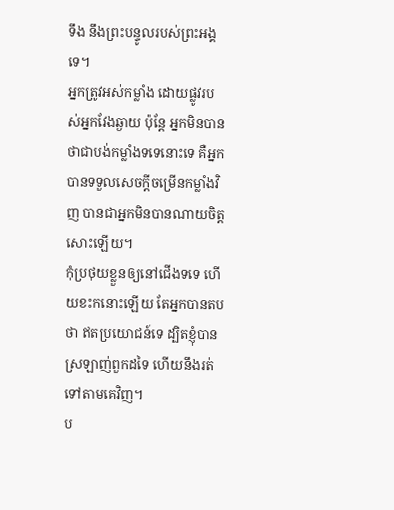ទឹង នឹងព្រះបន្ទូលរបស់ព្រះអង្គទេ។
អ្នកត្រូវអស់កម្លាំង ដោយផ្លូវរបស់អ្នកវែងឆ្ងាយ ប៉ុន្តែ អ្នកមិនបានថាជាបង់កម្លាំងទទេនោះទេ គឺអ្នកបានទទួលសេចក្ដីចម្រើនកម្លាំងវិញ បានជាអ្នកមិនបានណាយចិត្តសោះឡើយ។
កុំប្រថុយខ្លួនឲ្យនៅជើងទទេ ហើយខះកនោះឡើយ តែអ្នកបានតបថា ឥតប្រយោជន៍ទេ ដ្បិតខ្ញុំបានស្រឡាញ់ពួកដទៃ ហើយនឹងរត់ទៅតាមគេវិញ។
ប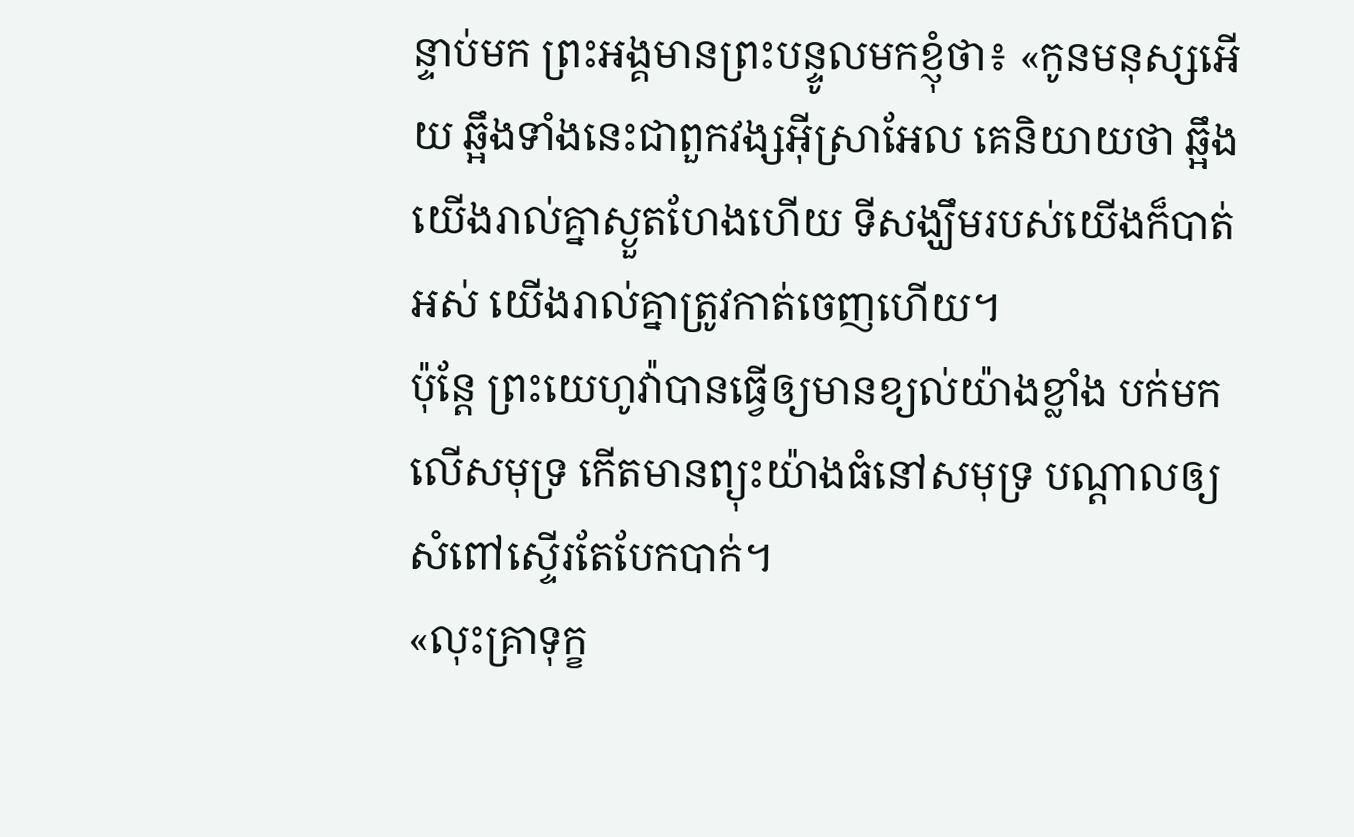ន្ទាប់មក ព្រះអង្គមានព្រះបន្ទូលមកខ្ញុំថា៖ «កូនមនុស្សអើយ ឆ្អឹងទាំងនេះជាពួកវង្សអ៊ីស្រាអែល គេនិយាយថា ឆ្អឹងយើងរាល់គ្នាស្ងួតហែងហើយ ទីសង្ឃឹមរបស់យើងក៏បាត់អស់ យើងរាល់គ្នាត្រូវកាត់ចេញហើយ។
ប៉ុន្តែ ព្រះយេហូវ៉ាបានធ្វើឲ្យមានខ្យល់យ៉ាងខ្លាំង បក់មកលើសមុទ្រ កើតមានព្យុះយ៉ាងធំនៅសមុទ្រ បណ្ដាលឲ្យសំពៅស្ទើរតែបែកបាក់។
«លុះគ្រាទុក្ខ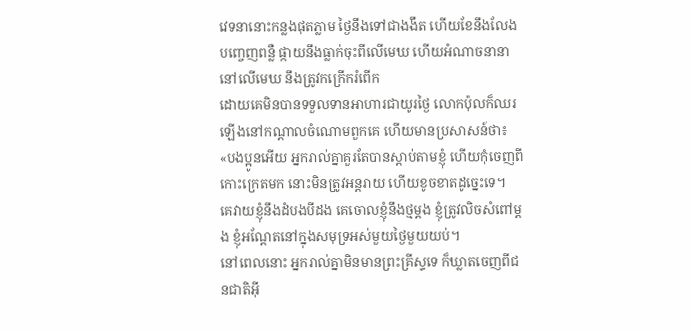វេទនានោះកន្លងផុតភ្លាម ថ្ងៃនឹងទៅជាងងឹត ហើយខែនឹងលែងបញ្ចេញពន្លឺ ផ្កាយនឹងធ្លាក់ចុះពីលើមេឃ ហើយអំណាចនានានៅលើមេឃ នឹងត្រូវកក្រើករំពើក
ដោយគេមិនបានទទួលទានអាហារជាយូរថ្ងៃ លោកប៉ុលក៏ឈរឡើងនៅកណ្តាលចំណោមពួកគេ ហើយមានប្រសាសន៍ថា៖ «បងប្អូនអើយ អ្នករាល់គ្នាគួរតែបានស្តាប់តាមខ្ញុំ ហើយកុំចេញពីកោះក្រេតមក នោះមិនត្រូវអន្តរាយ ហើយខូចខាតដូច្នេះទេ។
គេវាយខ្ញុំនឹងដំបងបីដង គេចោលខ្ញុំនឹងថ្មម្ដង ខ្ញុំត្រូវលិចសំពៅម្តង ខ្ញុំអណ្ដែតនៅក្នុងសមុទ្រអស់មួយថ្ងៃមួយយប់។
នៅពេលនោះ អ្នករាល់គ្នាមិនមានព្រះគ្រីស្ទទេ ក៏ឃ្លាតចេញពីជនជាតិអ៊ី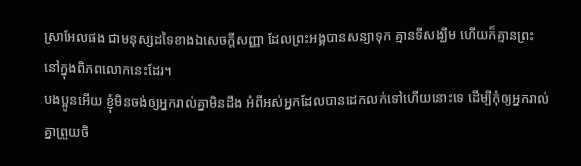ស្រាអែលផង ជាមនុស្សដទៃខាងឯសេចក្តីសញ្ញា ដែលព្រះអង្គបានសន្យាទុក គ្មានទីសង្ឃឹម ហើយក៏គ្មានព្រះនៅក្នុងពិភពលោកនេះដែរ។
បងប្អូនអើយ ខ្ញុំមិនចង់ឲ្យអ្នករាល់គ្នាមិនដឹង អំពីអស់អ្នកដែលបានដេកលក់ទៅហើយនោះទេ ដើម្បីកុំឲ្យអ្នករាល់គ្នាព្រួយចិ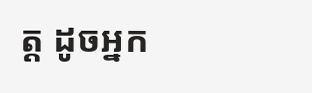ត្ត ដូចអ្នក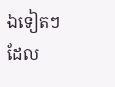ឯទៀតៗដែល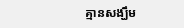គ្មានសង្ឃឹម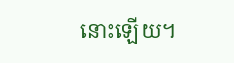នោះឡើយ។